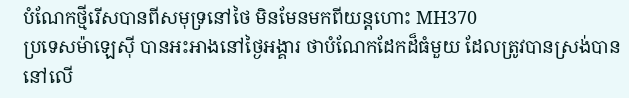បំណែកថ្មីរើសបានពីសមុទ្រនៅថៃ មិនមែនមកពីយន្ដហោះ MH370
ប្រទេសម៉ាឡេស៊ី បានអះអាងនៅថ្ងៃអង្គារ ថាបំណែកដែកដ៏ធំមួយ ដែលត្រូវបានស្រង់បាន នៅលើ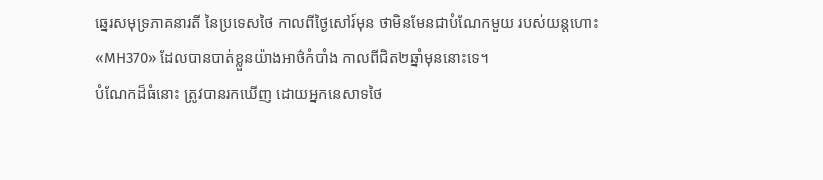ឆ្នេរសមុទ្រភាគនារតី នៃប្រទេសថៃ កាលពីថ្ងៃសៅរ៍មុន ថាមិនមែនជាបំណែកមួយ របស់យន្ដហោះ «MH370» ដែលបានបាត់ខ្លួនយ៉ាងអាថ៌កំបាំង កាលពីជិត២ឆ្នាំមុននោះទេ។
បំណែកដ៏ធំនោះ ត្រូវបានរកឃើញ ដោយអ្នកនេសាទថៃ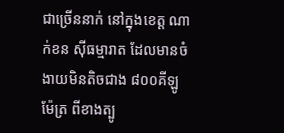ជាច្រើននាក់ នៅក្នុងខេត្ត ណាក់ខន ស៊ីធម្មារាត ដែលមានចំងាយមិនតិចជាង ៨០០គីឡូម៉ែត្រ ពីខាងត្បូ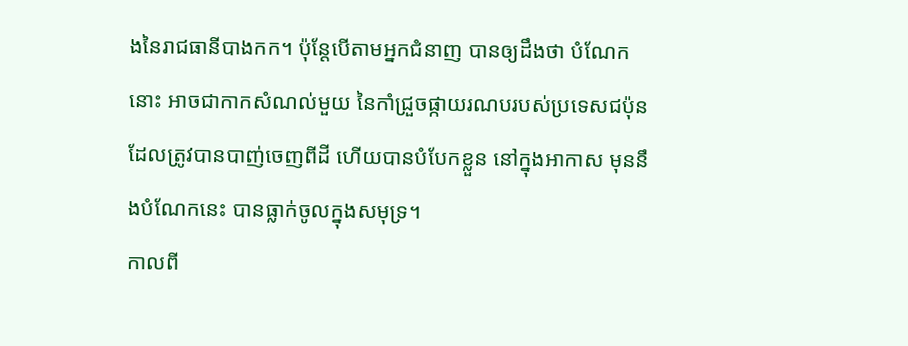ងនៃរាជធានីបាងកក។ ប៉ុន្តែបើតាមអ្នកជំនាញ បានឲ្យដឹងថា បំណែកនោះ អាចជាកាកសំណល់មួយ នៃកាំជ្រួចផ្កាយរណបរបស់ប្រទេសជប៉ុន ដែលត្រូវបានបាញ់ចេញពីដី ហើយបានបំបែកខ្លួន នៅក្នុងអាកាស មុននឹងបំណែកនេះ បានធ្លាក់ចូលក្នុងសមុទ្រ។
កាលពី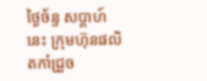ថ្ងៃច័ន្ទ សប្ដាហ៍នេះ ក្រុមហ៊ុនផលិតកាំជ្រួច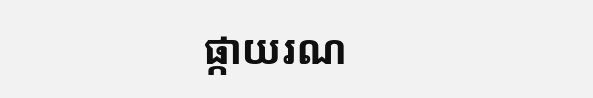ផ្កាយរណ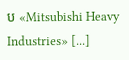ប «Mitsubishi Heavy Industries» [...]